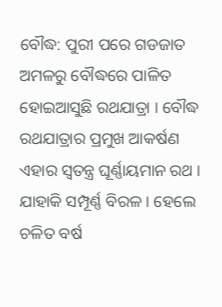ବୌଦ୍ଧ: ପୁରୀ ପରେ ଗଡଜାତ ଅମଳରୁ ବୌଦ୍ଧରେ ପାଳିତ ହୋଇଆସୁଛି ରଥଯାତ୍ରା । ବୌଦ୍ଧ ରଥଯାତ୍ରାର ପ୍ରମୁଖ ଆକର୍ଷଣ ଏହାର ସ୍ବତନ୍ତ୍ର ଘୂର୍ଣ୍ଣାୟମାନ ରଥ । ଯାହାକି ସମ୍ପୂର୍ଣ୍ଣ ବିରଳ । ହେଲେ ଚଳିତ ବର୍ଷ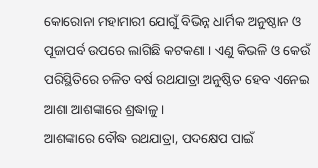କୋରୋନା ମହାମାରୀ ଯୋଗୁଁ ବିଭିନ୍ନ ଧାର୍ମିକ ଅନୁଷ୍ଠାନ ଓ ପୂଜାପର୍ବ ଉପରେ ଲାଗିଛି କଟକଣା । ଏଣୁ କିଭଳି ଓ କେଉଁ ପରିସ୍ଥିତିରେ ଚଳିତ ବର୍ଷ ରଥଯାତ୍ରା ଅନୁଷ୍ଠିତ ହେବ ଏନେଇ ଆଶା ଆଶଙ୍କାରେ ଶ୍ରଦ୍ଧାଳୁ ।
ଆଶଙ୍କାରେ ବୌଦ୍ଧ ରଥଯାତ୍ରା, ପଦକ୍ଷେପ ପାଇଁ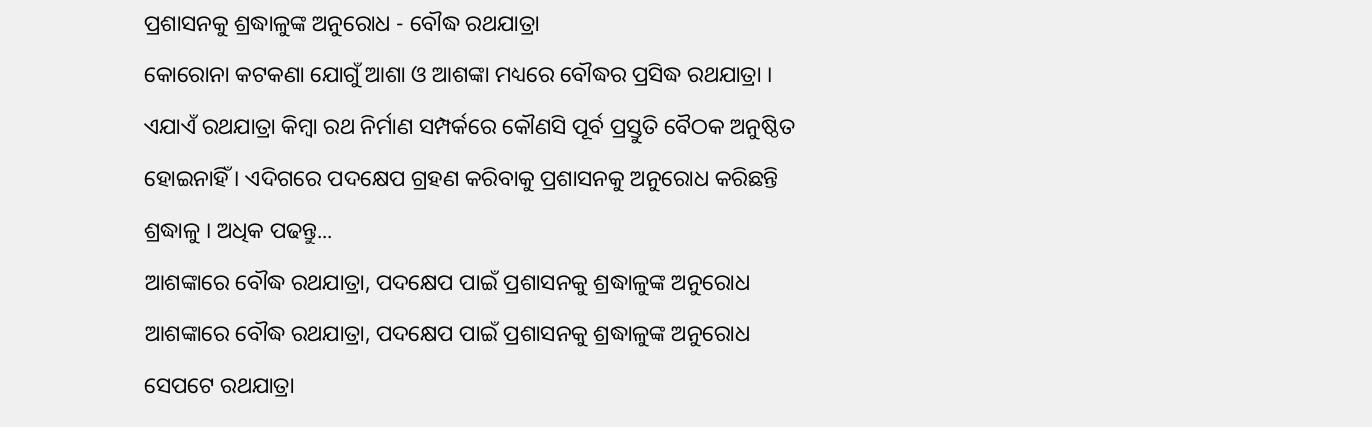ପ୍ରଶାସନକୁ ଶ୍ରଦ୍ଧାଳୁଙ୍କ ଅନୁରୋଧ - ବୌଦ୍ଧ ରଥଯାତ୍ରା
କୋରୋନା କଟକଣା ଯୋଗୁଁ ଆଶା ଓ ଆଶଙ୍କା ମଧ୍ୟରେ ବୌଦ୍ଧର ପ୍ରସିଦ୍ଧ ରଥଯାତ୍ରା । ଏଯାଏଁ ରଥଯାତ୍ରା କିମ୍ବା ରଥ ନିର୍ମାଣ ସମ୍ପର୍କରେ କୌଣସି ପୂର୍ବ ପ୍ରସ୍ତୁତି ବୈଠକ ଅନୁଷ୍ଠିତ ହୋଇନାହିଁ । ଏଦିଗରେ ପଦକ୍ଷେପ ଗ୍ରହଣ କରିବାକୁ ପ୍ରଶାସନକୁ ଅନୁରୋଧ କରିଛନ୍ତି ଶ୍ରଦ୍ଧାଳୁ । ଅଧିକ ପଢନ୍ତୁ...
ଆଶଙ୍କାରେ ବୌଦ୍ଧ ରଥଯାତ୍ରା, ପଦକ୍ଷେପ ପାଇଁ ପ୍ରଶାସନକୁ ଶ୍ରଦ୍ଧାଳୁଙ୍କ ଅନୁରୋଧ
ଆଶଙ୍କାରେ ବୌଦ୍ଧ ରଥଯାତ୍ରା, ପଦକ୍ଷେପ ପାଇଁ ପ୍ରଶାସନକୁ ଶ୍ରଦ୍ଧାଳୁଙ୍କ ଅନୁରୋଧ
ସେପଟେ ରଥଯାତ୍ରା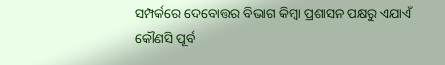ସମ୍ପର୍କରେ ଦେବୋତ୍ତର ବିଭାଗ କିମ୍ବା ପ୍ରଶାସନ ପକ୍ଷରୁ ଏଯାଏଁ କୌଣସି ପୂର୍ବ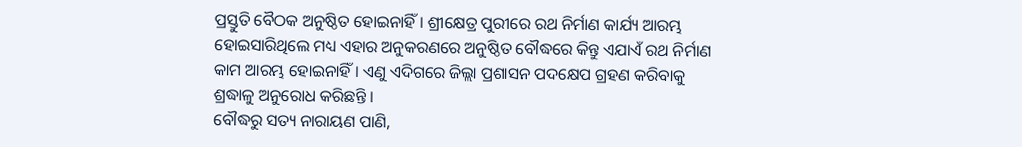ପ୍ରସ୍ତୁତି ବୈଠକ ଅନୁଷ୍ଠିତ ହୋଇନାହିଁ । ଶ୍ରୀକ୍ଷେତ୍ର ପୁରୀରେ ରଥ ନିର୍ମାଣ କାର୍ଯ୍ୟ ଆରମ୍ଭ ହୋଇସାରିଥିଲେ ମଧ୍ୟ ଏହାର ଅନୁକରଣରେ ଅନୁଷ୍ଠିତ ବୌଦ୍ଧରେ କିନ୍ତୁ ଏଯାଏଁ ରଥ ନିର୍ମାଣ କାମ ଆରମ୍ଭ ହୋଇନାହିଁ । ଏଣୁ ଏଦିଗରେ ଜିଲ୍ଲା ପ୍ରଶାସନ ପଦକ୍ଷେପ ଗ୍ରହଣ କରିବାକୁ ଶ୍ରଦ୍ଧାଳୁ ଅନୁରୋଧ କରିଛନ୍ତି ।
ବୌଦ୍ଧରୁ ସତ୍ୟ ନାରାୟଣ ପାଣି,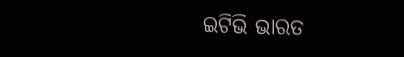ଇଟିଭି ଭାରତ